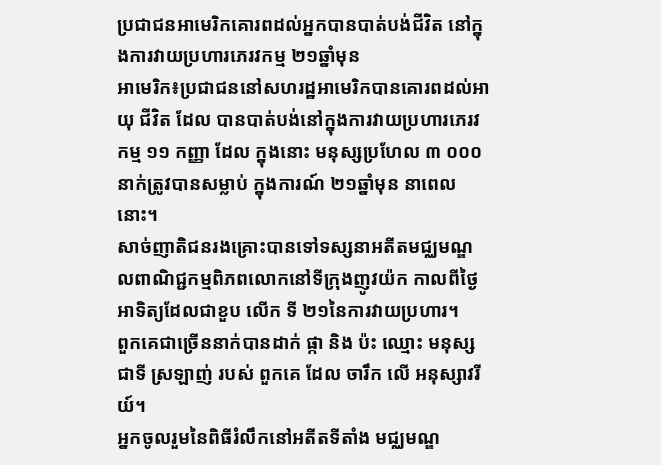ប្រជាជនអាមេរិកគោរពដល់អ្នកបានបាត់បង់ជីវិត នៅក្នុងការវាយប្រហារភេរវកម្ម ២១ឆ្នាំមុន
អាមេរិក៖ប្រជាជននៅសហរដ្ឋអាមេរិកបានគោរពដល់អាយុ ជីវិត ដែល បានបាត់បង់នៅក្នុងការវាយប្រហារភេរវកម្ម ១១ កញ្ញា ដែល ក្នុងនោះ មនុស្សប្រហែល ៣ ០០០ នាក់ត្រូវបានសម្លាប់ ក្នុងការណ៍ ២១ឆ្នាំមុន នាពេលនោះ។
សាច់ញាតិជនរងគ្រោះបានទៅទស្សនាអតីតមជ្ឈមណ្ឌលពាណិជ្ជកម្មពិភពលោកនៅទីក្រុងញូវយ៉ក កាលពីថ្ងៃអាទិត្យដែលជាខួប លើក ទី ២១នៃការវាយប្រហារ។
ពួកគេជាច្រើននាក់បានដាក់ ផ្កា និង ប៉ះ ឈ្មោះ មនុស្សជាទី ស្រឡាញ់ របស់ ពួកគេ ដែល ចារឹក លើ អនុស្សាវរីយ៍។
អ្នកចូលរួមនៃពិធីរំលឹកនៅអតីតទីតាំង មជ្ឈមណ្ឌ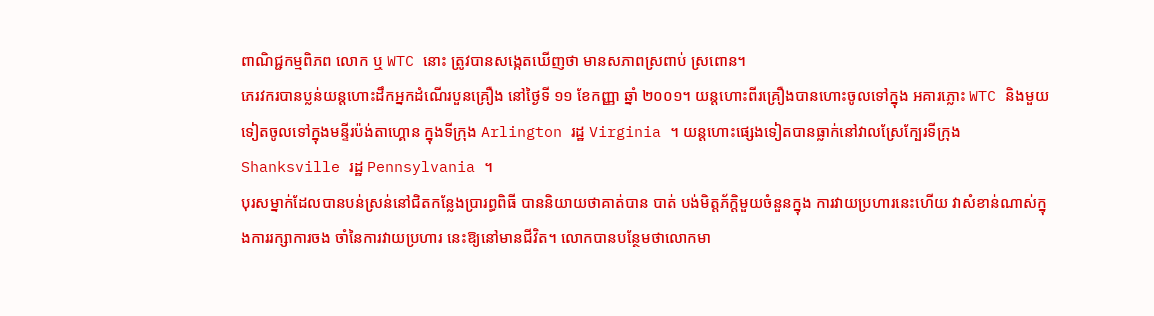ពាណិជ្ជកម្មពិភព លោក ឬ WTC នោះ ត្រូវបានសង្កេតឃើញថា មានសភាពស្រពាប់ ស្រពោន។
ភេរវករបានប្លន់យន្តហោះដឹកអ្នកដំណើរបួនគ្រឿង នៅថ្ងៃទី ១១ ខែកញ្ញា ឆ្នាំ ២០០១។ យន្តហោះពីរគ្រឿងបានហោះចូលទៅក្នុង អគារភ្លោះ WTC និងមួយទៀតចូលទៅក្នុងមន្ទីរប៉ង់តាហ្គោន ក្នុងទីក្រុង Arlington រដ្ឋ Virginia ។ យន្តហោះផ្សេងទៀតបានធ្លាក់នៅវាលស្រែក្បែរទីក្រុង Shanksville រដ្ឋ Pennsylvania ។
បុរសម្នាក់ដែលបានបន់ស្រន់នៅជិតកន្លែងប្រារព្ធពិធី បាននិយាយថាគាត់បាន បាត់ បង់មិត្តភ័ក្តិមួយចំនួនក្នុង ការវាយប្រហារនេះហើយ វាសំខាន់ណាស់ក្នុងការរក្សាការចង ចាំនៃការវាយប្រហារ នេះឱ្យនៅមានជីវិត។ លោកបានបន្ថែមថាលោកមា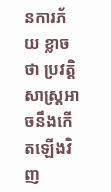នការភ័យ ខ្លាច ថា ប្រវត្តិសាស្ត្រអាចនឹងកើតឡើងវិញ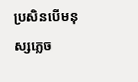ប្រសិនបើមនុស្សភ្លេច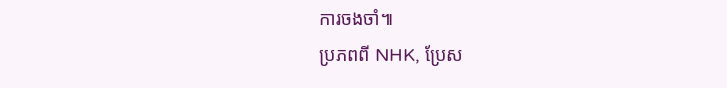ការចងចាំ៕
ប្រភពពី NHK, ប្រែស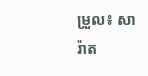ម្រួល៖ សារ៉ាត